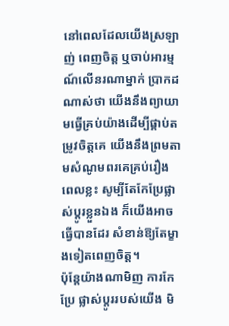នៅពេលដែលយើងស្រឡាញ់ ពេញចិត្ត ឬចាប់អារម្មណ៍លើនរណាម្នាក់ ប្រាកដណាស់ថា យើងនឹងព្យាយាមធ្វើគ្រប់យ៉ាងដើម្បីផ្គាប់តម្រូវចិត្តគេ យើងនឹងព្រមតាមសំណូមពរគេគ្រប់រឿង ពេលខ្លះ សូម្បីតែកែប្រែផ្លាស់ប្ដូរខ្លួនឯង ក៏យើងអាចធ្វើបានដែរ សំខាន់ឱ្យតែម្ខាងទៀតពេញចិត្ត។
ប៉ុន្តែយ៉ាងណាមិញ ការកែប្រែ ផ្លាស់ប្ដូររបស់យើង មិ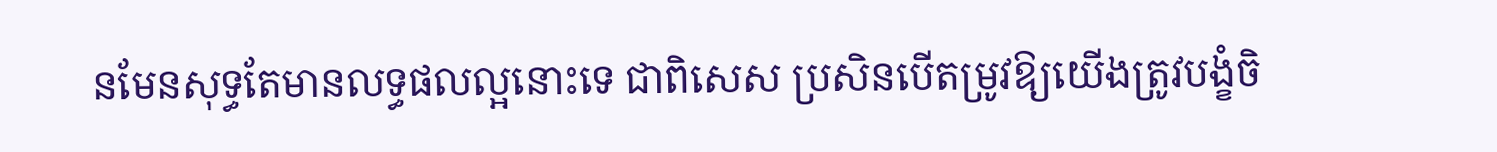នមែនសុទ្ធតែមានលទ្ធផលល្អនោះទេ ជាពិសេស ប្រសិនបើតម្រូវឱ្យយើងត្រូវបង្ខំចិ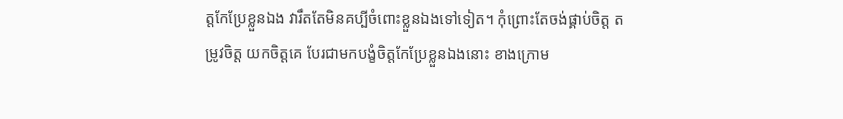ត្តកែប្រែខ្លួនឯង វារឹតតែមិនគប្បីចំពោះខ្លួនឯងទៅទៀត។ កុំព្រោះតែចង់ផ្គាប់ចិត្ត តម្រូវចិត្ត យកចិត្តគេ បែរជាមកបង្ខំចិត្តកែប្រែខ្លួនឯងនោះ ខាងក្រោម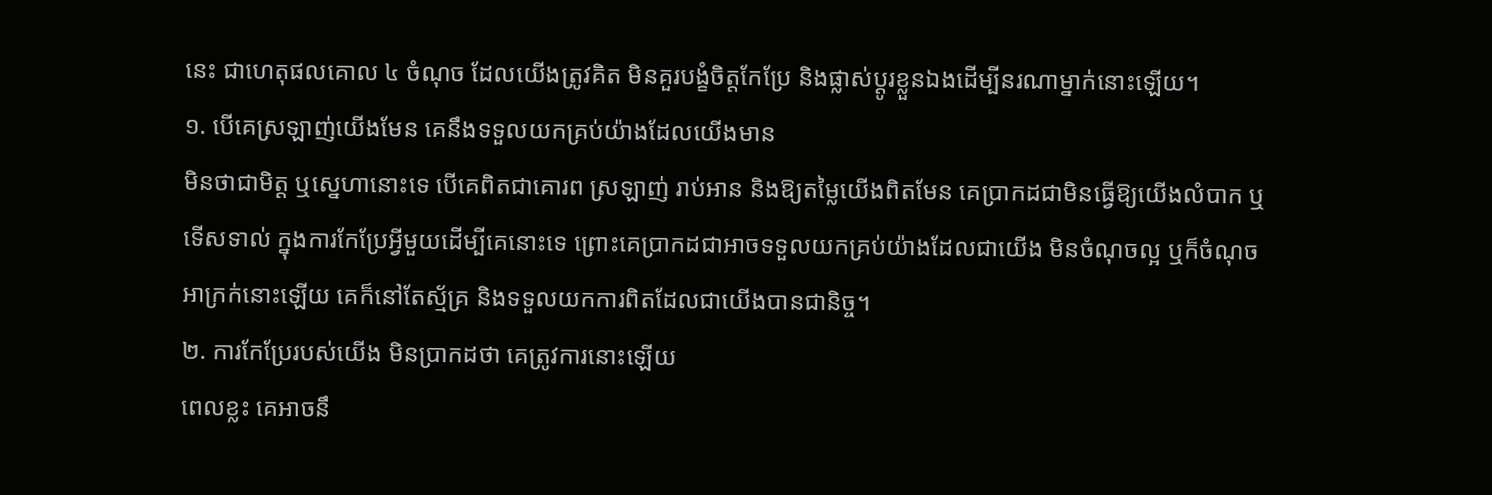នេះ ជាហេតុផលគោល ៤ ចំណុច ដែលយើងត្រូវគិត មិនគួរបង្ខំចិត្តកែប្រែ និងផ្លាស់ប្ដូរខ្លួនឯងដើម្បីនរណាម្នាក់នោះឡើយ។
១. បើគេស្រឡាញ់យើងមែន គេនឹងទទួលយកគ្រប់យ៉ាងដែលយើងមាន
មិនថាជាមិត្ត ឬស្នេហានោះទេ បើគេពិតជាគោរព ស្រឡាញ់ រាប់អាន និងឱ្យតម្លៃយើងពិតមែន គេប្រាកដជាមិនធ្វើឱ្យយើងលំបាក ឬទើសទាល់ ក្នុងការកែប្រែអ្វីមួយដើម្បីគេនោះទេ ព្រោះគេប្រាកដជាអាចទទួលយកគ្រប់យ៉ាងដែលជាយើង មិនចំណុចល្អ ឬក៏ចំណុចអាក្រក់នោះឡើយ គេក៏នៅតែស្ម័គ្រ និងទទួលយកការពិតដែលជាយើងបានជានិច្ច។
២. ការកែប្រែរបស់យើង មិនប្រាកដថា គេត្រូវការនោះឡើយ
ពេលខ្លះ គេអាចនឹ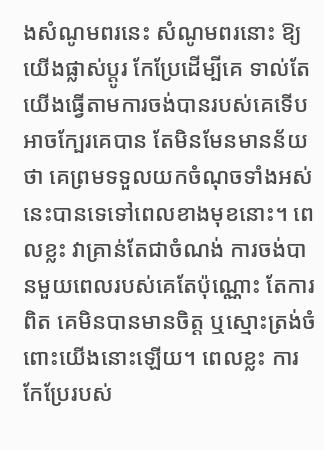ងសំណូមពរនេះ សំណូមពរនោះ ឱ្យយើងផ្លាស់ប្ដូរ កែប្រែដើម្បីគេ ទាល់តែយើងធ្វើតាមការចង់បានរបស់គេទើបអាចក្បែរគេបាន តែមិនមែនមានន័យថា គេព្រមទទួលយកចំណុចទាំងអស់នេះបានទេទៅពេលខាងមុខនោះ។ ពេលខ្លះ វាគ្រាន់តែជាចំណង់ ការចង់បានមួយពេលរបស់គេតែប៉ុណ្ណោះ តែការពិត គេមិនបានមានចិត្ត ឬស្មោះត្រង់ចំពោះយើងនោះឡើយ។ ពេលខ្លះ ការកែប្រែរបស់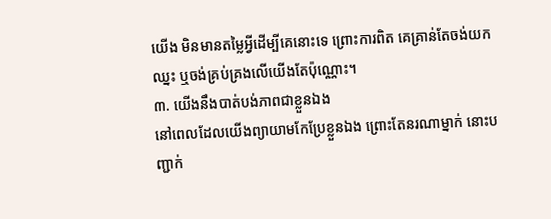យើង មិនមានតម្លៃអ្វីដើម្បីគេនោះទេ ព្រោះការពិត គេគ្រាន់តែចង់យកឈ្នះ ឬចង់គ្រប់គ្រងលើយើងតែប៉ុណ្ណោះ។
៣. យើងនឹងបាត់បង់ភាពជាខ្លួនឯង
នៅពេលដែលយើងព្យាយាមកែប្រែខ្លួនឯង ព្រោះតែនរណាម្នាក់ នោះបញ្ជាក់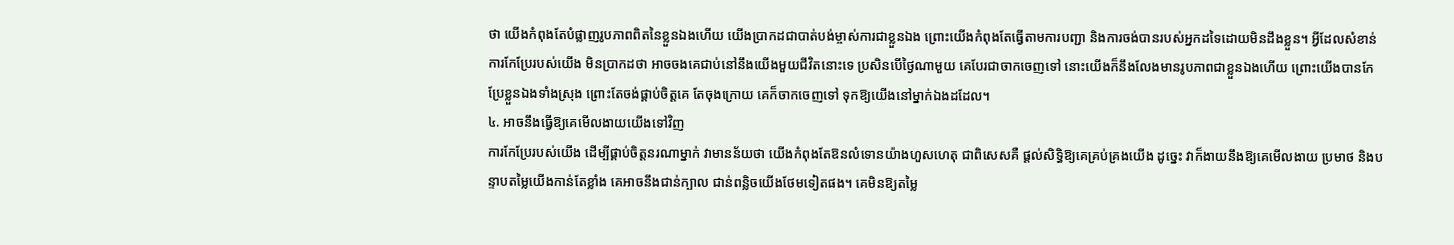ថា យើងកំពុងតែបំផ្លាញរូបភាពពិតនៃខ្លួនឯងហើយ យើងប្រាកដជាបាត់បង់ម្ចាស់ការជាខ្លួនឯង ព្រោះយើងកំពុងតែធ្វើតាមការបញ្ជា និងការចង់បានរបស់អ្នកដទៃដោយមិនដឹងខ្លួន។ អ្វីដែលសំខាន់ ការកែប្រែរបស់យើង មិនប្រាកដថា អាចចងគេជាប់នៅនឹងយើងមួយជីវិតនោះទេ ប្រសិនបើថ្ងៃណាមួយ គេបែរជាចាកចេញទៅ នោះយើងក៏នឹងលែងមានរូបភាពជាខ្លួនឯងហើយ ព្រោះយើងបានកែប្រែខ្លួនឯងទាំងស្រុង ព្រោះតែចង់ផ្គាប់ចិត្តគេ តែចុងក្រោយ គេក៏ចាកចេញទៅ ទុកឱ្យយើងនៅម្នាក់ឯងដដែល។
៤. អាចនឹងធ្វើឱ្យគេមើលងាយយើងទៅវិញ
ការកែប្រែរបស់យើង ដើម្បីផ្គាប់ចិត្តនរណាម្នាក់ វាមានន័យថា យើងកំពុងតែឱនលំទោនយ៉ាងហួសហេតុ ជាពិសេសគឺ ផ្ដល់សិទ្ធិឱ្យគេគ្រប់គ្រងយើង ដូច្នេះ វាក៏ងាយនឹងឱ្យគេមើលងាយ ប្រមាថ និងបន្ទាបតម្លៃយើងកាន់តែខ្លាំង គេអាចនឹងជាន់ក្បាល ជាន់ពន្លិចយើងថែមទៀតផង។ គេមិនឱ្យតម្លៃ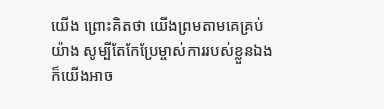យើង ព្រោះគិតថា យើងព្រមតាមគេគ្រប់យ៉ាង សូម្បីតែកែប្រែម្ចាស់ការរបស់ខ្លួនឯង ក៏យើងអាច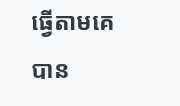ធ្វើតាមគេបាន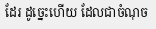ដែរ ដូច្នេះហើយ ដែលជាចំណុច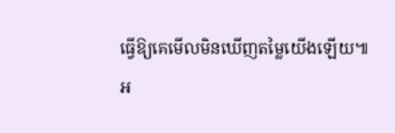ធ្វើឱ្យគេមើលមិនឃើញតម្លៃយើងឡើយ៕
អ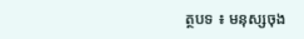ត្ថបទ ៖ មនុស្សចុង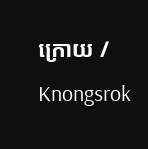ក្រោយ / Knongsrok